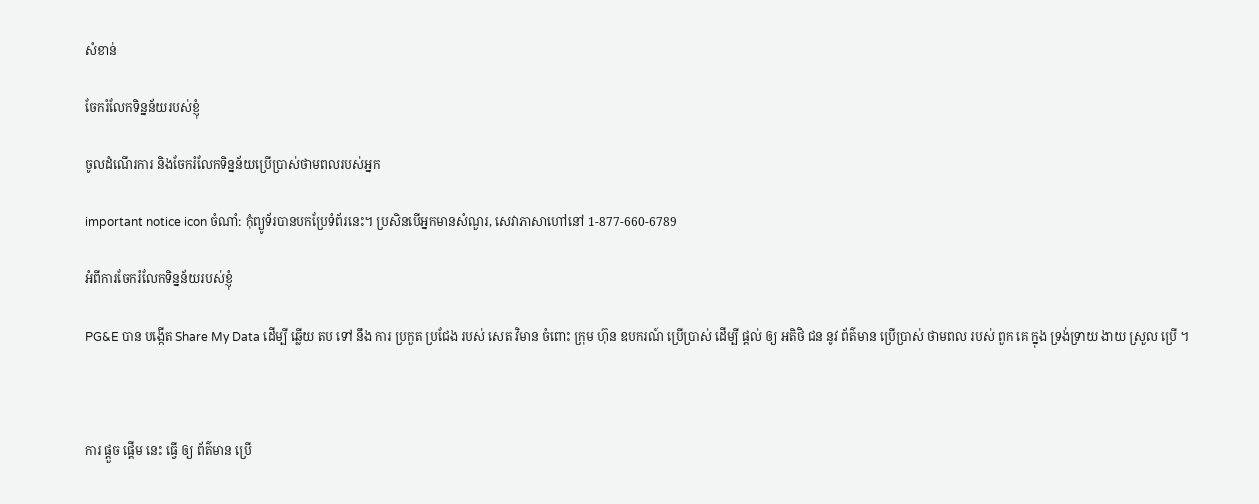សំខាន់

ចែករំលែកទិន្នន័យរបស់ខ្ញុំ

ចូលដំណើរការ និងចែករំលែកទិន្នន័យប្រើប្រាស់ថាមពលរបស់អ្នក

important notice icon ចំណាំ: កុំព្យូទ័របានបកប្រែទំព័រនេះ។ ប្រសិនបើអ្នកមានសំណួរ, សេវាភាសាហៅនៅ 1-877-660-6789

អំពីការចែករំលែកទិន្នន័យរបស់ខ្ញុំ

PG&E បាន បង្កើត Share My Data ដើម្បី ឆ្លើយ តប ទៅ នឹង ការ ប្រកួត ប្រជែង របស់ សេត វិមាន ចំពោះ ក្រុម ហ៊ុន ឧបករណ៍ ប្រើប្រាស់ ដើម្បី ផ្តល់ ឲ្យ អតិថិ ជន នូវ ព័ត៌មាន ប្រើប្រាស់ ថាមពល របស់ ពួក គេ ក្នុង ទ្រង់ទ្រាយ ងាយ ស្រួល ប្រើ ។



ការ ផ្តួច ផ្តើម នេះ ធ្វើ ឲ្យ ព័ត៌មាន ប្រើ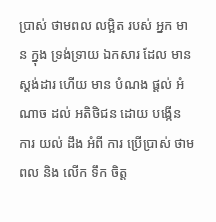ប្រាស់ ថាមពល លម្អិត របស់ អ្នក មាន ក្នុង ទ្រង់ទ្រាយ ឯកសារ ដែល មាន ស្តង់ដារ ហើយ មាន បំណង ផ្តល់ អំណាច ដល់ អតិថិជន ដោយ បង្កើន ការ យល់ ដឹង អំពី ការ ប្រើប្រាស់ ថាមពល និង លើក ទឹក ចិត្ត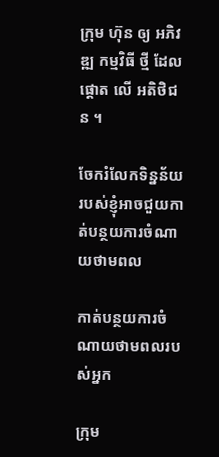ក្រុម ហ៊ុន ឲ្យ អភិវឌ្ឍ កម្មវិធី ថ្មី ដែល ផ្តោត លើ អតិថិជន ។

ចែករំលែកទិន្នន័យរបស់ខ្ញុំអាចជួយកាត់បន្ថយការចំណាយថាមពល

កាត់បន្ថយការចំណាយថាមពលរបស់អ្នក

ក្រុម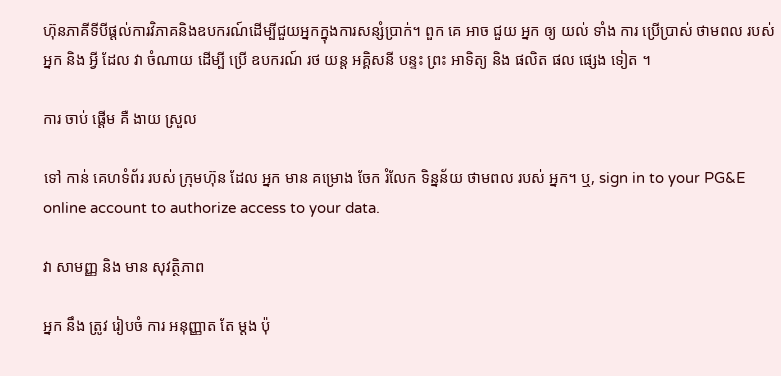ហ៊ុនភាគីទីបីផ្ដល់ការវិភាគនិងឧបករណ៍ដើម្បីជួយអ្នកក្នុងការសន្សំប្រាក់។ ពួក គេ អាច ជួយ អ្នក ឲ្យ យល់ ទាំង ការ ប្រើប្រាស់ ថាមពល របស់ អ្នក និង អ្វី ដែល វា ចំណាយ ដើម្បី ប្រើ ឧបករណ៍ រថ យន្ត អគ្គិសនី បន្ទះ ព្រះ អាទិត្យ និង ផលិត ផល ផ្សេង ទៀត ។

ការ ចាប់ ផ្តើម គឺ ងាយ ស្រួល

ទៅ កាន់ គេហទំព័រ របស់ ក្រុមហ៊ុន ដែល អ្នក មាន គម្រោង ចែក រំលែក ទិន្នន័យ ថាមពល របស់ អ្នក។ ឬ, sign in to your PG&E online account to authorize access to your data.

វា សាមញ្ញ និង មាន សុវត្ថិភាព

អ្នក នឹង ត្រូវ រៀបចំ ការ អនុញ្ញាត តែ ម្តង ប៉ុ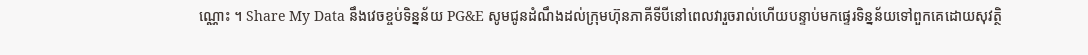ណ្ណោះ ។ Share My Data នឹងវេចខ្ចប់ទិន្នន័យ PG&E សូមជូនដំណឹងដល់ក្រុមហ៊ុនភាគីទីបីនៅពេលវារួចរាល់ហើយបន្ទាប់មកផ្ទេរទិន្នន័យទៅពួកគេដោយសុវត្ថិ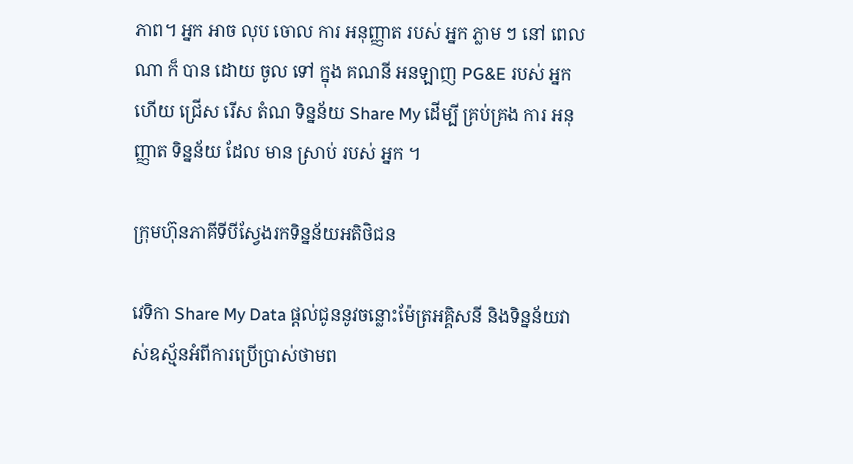ភាព។ អ្នក អាច លុប ចោល ការ អនុញ្ញាត របស់ អ្នក ភ្លាម ៗ នៅ ពេល ណា ក៏ បាន ដោយ ចូល ទៅ ក្នុង គណនី អនឡាញ PG&E របស់ អ្នក ហើយ ជ្រើស រើស តំណ ទិន្នន័យ Share My ដើម្បី គ្រប់គ្រង ការ អនុញ្ញាត ទិន្នន័យ ដែល មាន ស្រាប់ របស់ អ្នក ។

ក្រុមហ៊ុនភាគីទីបីស្វែងរកទិន្នន័យអតិថិជន

វេទិកា Share My Data ផ្តល់ជូននូវចន្លោះម៉ែត្រអគ្គិសនី និងទិន្នន័យវាស់ឧស្ម័នអំពីការប្រើប្រាស់ថាមព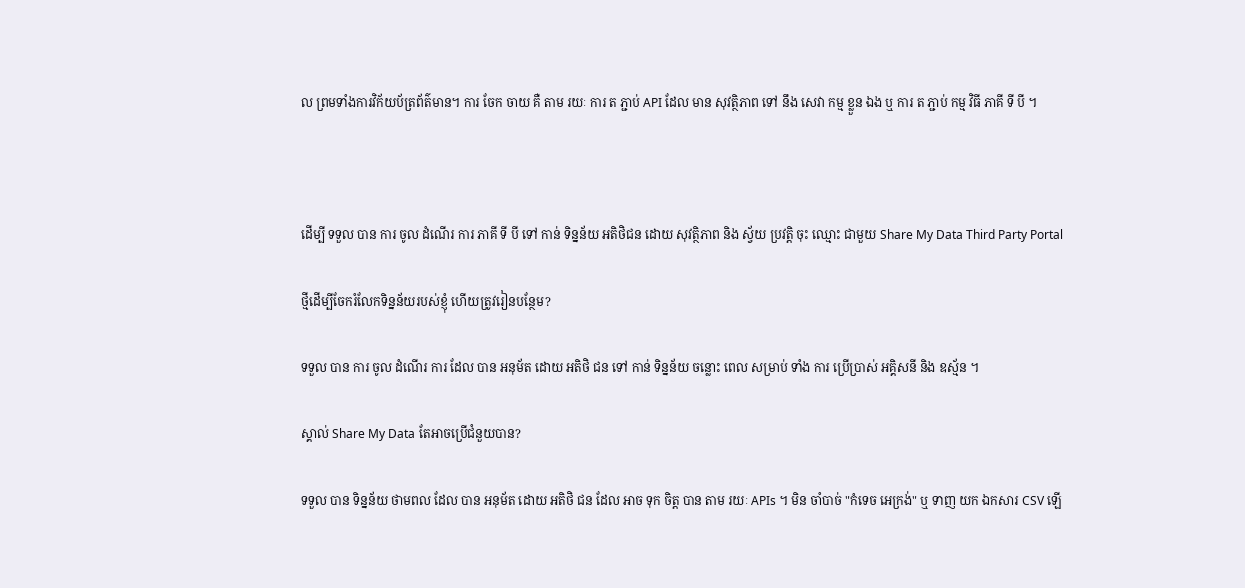ល ព្រមទាំងការវិក័យប័ត្រព័ត៌មាន។ ការ ចែក ចាយ គឺ តាម រយៈ ការ ត ភ្ជាប់ API ដែល មាន សុវត្ថិភាព ទៅ នឹង សេវា កម្ម ខ្លួន ឯង ឬ ការ ត ភ្ជាប់ កម្ម វិធី ភាគី ទី បី ។



ដើម្បី ទទួល បាន ការ ចូល ដំណើរ ការ ភាគី ទី បី ទៅ កាន់ ទិន្នន័យ អតិថិជន ដោយ សុវត្ថិភាព និង ស្វ័យ ប្រវត្តិ ចុះ ឈ្មោះ ជាមួយ Share My Data Third Party Portal

ថ្មីដើម្បីចែករំលែកទិន្នន័យរបស់ខ្ញុំ ហើយត្រូវរៀនបន្ថែម?

ទទួល បាន ការ ចូល ដំណើរ ការ ដែល បាន អនុម័ត ដោយ អតិថិ ជន ទៅ កាន់ ទិន្នន័យ ចន្លោះ ពេល សម្រាប់ ទាំង ការ ប្រើប្រាស់ អគ្គិសនី និង ឧស្ម័ន ។

ស្គាល់ Share My Data តែអាចប្រើជំនួយបាន?

ទទួល បាន ទិន្នន័យ ថាមពល ដែល បាន អនុម័ត ដោយ អតិថិ ជន ដែល អាច ទុក ចិត្ត បាន តាម រយៈ APIs ។ មិន ចាំបាច់ "កំទេច អេក្រង់" ឬ ទាញ យក ឯកសារ CSV ឡើ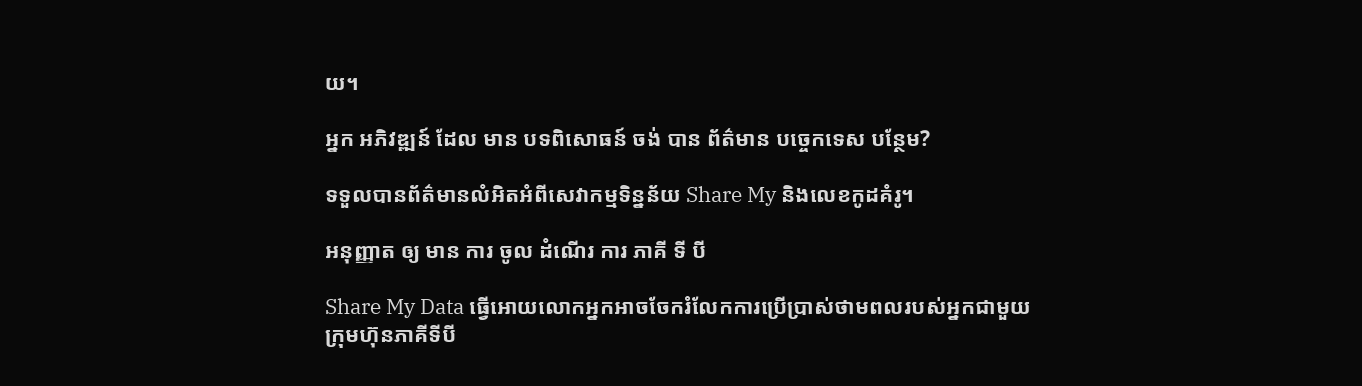យ។

អ្នក អភិវឌ្ឍន៍ ដែល មាន បទពិសោធន៍ ចង់ បាន ព័ត៌មាន បច្ចេកទេស បន្ថែម?

ទទួលបានព័ត៌មានលំអិតអំពីសេវាកម្មទិន្នន័យ Share My និងលេខកូដគំរូ។

អនុញ្ញាត ឲ្យ មាន ការ ចូល ដំណើរ ការ ភាគី ទី បី

Share My Data ធ្វើអោយលោកអ្នកអាចចែករំលែកការប្រើប្រាស់ថាមពលរបស់អ្នកជាមួយក្រុមហ៊ុនភាគីទីបី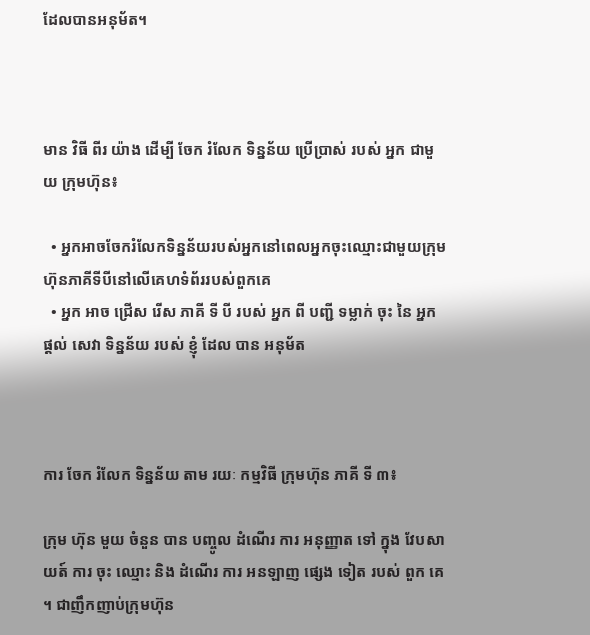ដែលបានអនុម័ត។



មាន វិធី ពីរ យ៉ាង ដើម្បី ចែក រំលែក ទិន្នន័យ ប្រើប្រាស់ របស់ អ្នក ជាមួយ ក្រុមហ៊ុន៖

  • អ្នកអាចចែករំលែកទិន្នន័យរបស់អ្នកនៅពេលអ្នកចុះឈ្មោះជាមួយក្រុមហ៊ុនភាគីទីបីនៅលើគេហទំព័ររបស់ពួកគេ
  • អ្នក អាច ជ្រើស រើស ភាគី ទី បី របស់ អ្នក ពី បញ្ជី ទម្លាក់ ចុះ នៃ អ្នក ផ្តល់ សេវា ទិន្នន័យ របស់ ខ្ញុំ ដែល បាន អនុម័ត



ការ ចែក រំលែក ទិន្នន័យ តាម រយៈ កម្មវិធី ក្រុមហ៊ុន ភាគី ទី ៣៖

ក្រុម ហ៊ុន មួយ ចំនួន បាន បញ្ចូល ដំណើរ ការ អនុញ្ញាត ទៅ ក្នុង វែបសាយត៍ ការ ចុះ ឈ្មោះ និង ដំណើរ ការ អនឡាញ ផ្សេង ទៀត របស់ ពួក គេ ។ ជាញឹកញាប់ក្រុមហ៊ុន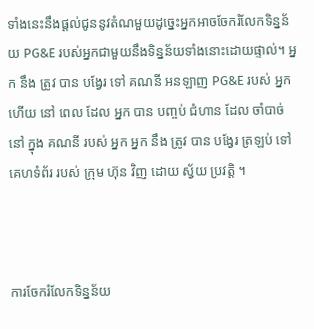ទាំងនេះនឹងផ្តល់ជូននូវតំណមួយដូច្នេះអ្នកអាចចែករំលែកទិន្នន័យ PG&E របស់អ្នកជាមួយនឹងទិន្នន័យទាំងនោះដោយផ្ទាល់។ អ្នក នឹង ត្រូវ បាន បង្វែរ ទៅ គណនី អនឡាញ PG&E របស់ អ្នក ហើយ នៅ ពេល ដែល អ្នក បាន បញ្ចប់ ជំហាន ដែល ចាំបាច់ នៅ ក្នុង គណនី របស់ អ្នក អ្នក នឹង ត្រូវ បាន បង្វែរ ត្រឡប់ ទៅ គេហទំព័រ របស់ ក្រុម ហ៊ុន វិញ ដោយ ស្វ័យ ប្រវត្តិ ។



ការចែករំលែកទិន្នន័យ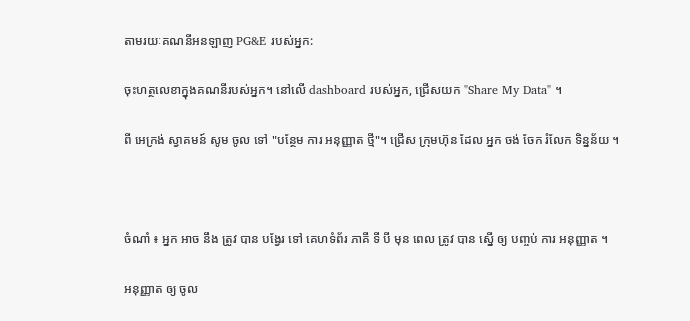តាមរយៈគណនីអនឡាញ PG&E របស់អ្នក:

ចុះហត្ថលេខាក្នុងគណនីរបស់អ្នក។ នៅលើ dashboard របស់អ្នក, ជ្រើសយក "Share My Data" ។

ពី អេក្រង់ ស្វាគមន៍ សូម ចូល ទៅ "បន្ថែម ការ អនុញ្ញាត ថ្មី"។ ជ្រើស ក្រុមហ៊ុន ដែល អ្នក ចង់ ចែក រំលែក ទិន្នន័យ ។



ចំណាំ ៖ អ្នក អាច នឹង ត្រូវ បាន បង្វែរ ទៅ គេហទំព័រ ភាគី ទី បី មុន ពេល ត្រូវ បាន ស្នើ ឲ្យ បញ្ចប់ ការ អនុញ្ញាត ។

អនុញ្ញាត ឲ្យ ចូល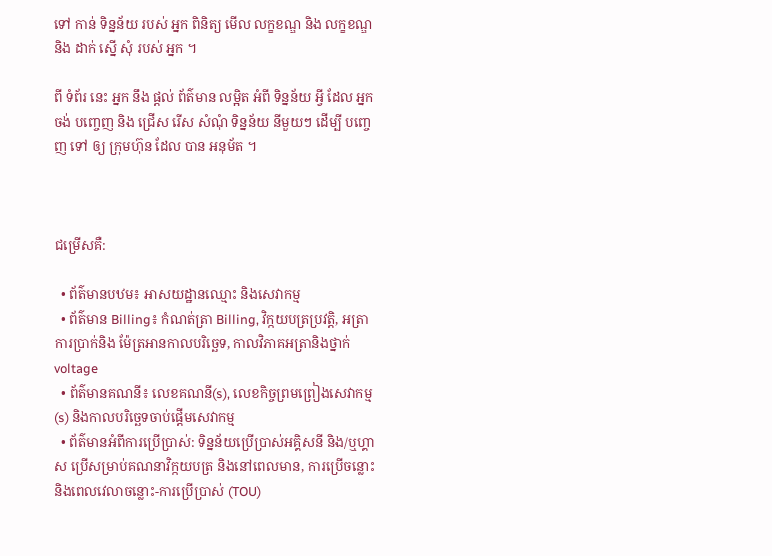ទៅ កាន់ ទិន្នន័យ របស់ អ្នក ពិនិត្យ មើល លក្ខខណ្ឌ និង លក្ខខណ្ឌ និង ដាក់ ស្នើ សុំ របស់ អ្នក ។

ពី ទំព័រ នេះ អ្នក នឹង ផ្តល់ ព័ត៌មាន លម្អិត អំពី ទិន្នន័យ អ្វី ដែល អ្នក ចង់ បញ្ចេញ និង ជ្រើស រើស សំណុំ ទិន្នន័យ នីមួយៗ ដើម្បី បញ្ចេញ ទៅ ឲ្យ ក្រុមហ៊ុន ដែល បាន អនុម័ត ។



ជម្រើសគឺ:

  • ព័ត៌មានបឋម៖ អាសយដ្ឋានឈ្មោះ និងសេវាកម្ម
  • ព័ត៌មាន Billing៖ កំណត់ត្រា Billing, វិក្កយបត្រប្រវត្តិ, អត្រាការប្រាក់និង ម៉ែត្រអានកាលបរិច្ឆេទ, កាលវិភាគអត្រានិងថ្នាក់ voltage
  • ព័ត៌មានគណនី៖ លេខគណនី(s), លេខកិច្ចព្រមព្រៀងសេវាកម្ម(s) និងកាលបរិច្ឆេទចាប់ផ្តើមសេវាកម្ម
  • ព័ត៌មានអំពីការប្រើប្រាស់: ទិន្នន័យប្រើប្រាស់អគ្គិសនី និង/ឬហ្គាស ប្រើសម្រាប់គណនាវិក្កយបត្រ និងនៅពេលមាន, ការប្រើចន្លោះនិងពេលវេលាចន្លោះ-ការប្រើប្រាស់ (TOU)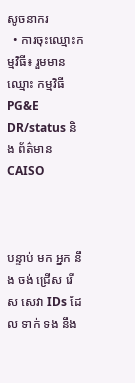សូចនាករ
  • ការចុះឈ្មោះកម្មវិធី៖ រួមមាន ឈ្មោះ កម្មវិធី PG&E DR/status និង ព័ត៌មាន CAISO



បន្ទាប់ មក អ្នក នឹង ចង់ ជ្រើស រើស សេវា IDs ដែល ទាក់ ទង នឹង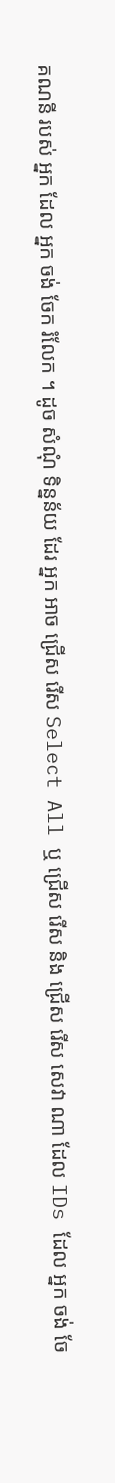គណនី របស់ អ្នក ដែល អ្នក ចង់ ចែក រំលែក ។ ដូច សំណុំ ទិន្នន័យ ដែរ អ្នក អាច ជ្រើស រើស Select All ឬ ជ្រើស រើស និង ជ្រើស រើស សេវា ណា ដែល IDs ដែល អ្នក ចង់ ចែ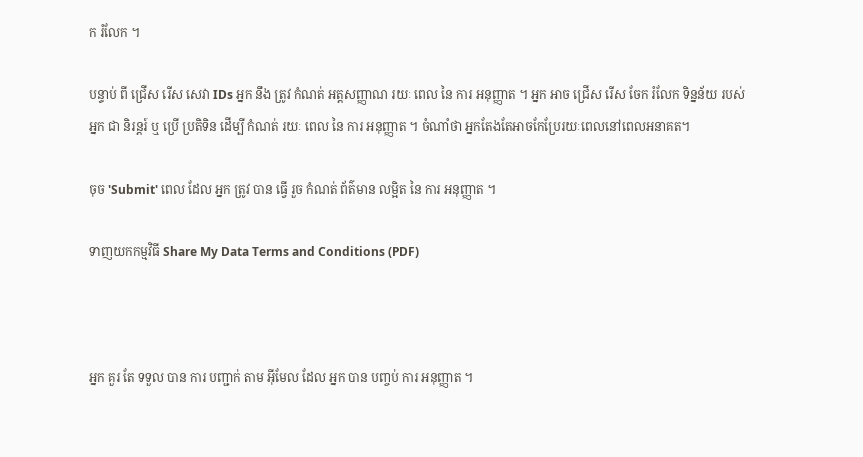ក រំលែក ។

បន្ទាប់ ពី ជ្រើស រើស សេវា IDs អ្នក នឹង ត្រូវ កំណត់ អត្តសញ្ញាណ រយៈ ពេល នៃ ការ អនុញ្ញាត ។ អ្នក អាច ជ្រើស រើស ចែក រំលែក ទិន្នន័យ របស់ អ្នក ជា និរន្តរ៍ ឬ ប្រើ ប្រតិទិន ដើម្បី កំណត់ រយៈ ពេល នៃ ការ អនុញ្ញាត ។ ចំណាំថា អ្នកតែងតែអាចកែប្រែរយៈពេលនៅពេលអនាគត។

ចុច 'Submit' ពេល ដែល អ្នក ត្រូវ បាន ធ្វើ រួច កំណត់ ព័ត៌មាន លម្អិត នៃ ការ អនុញ្ញាត ។

ទាញយកកម្មវិធី Share My Data Terms and Conditions (PDF)



អ្នក គួរ តែ ទទួល បាន ការ បញ្ជាក់ តាម អ៊ីមែល ដែល អ្នក បាន បញ្ចប់ ការ អនុញ្ញាត ។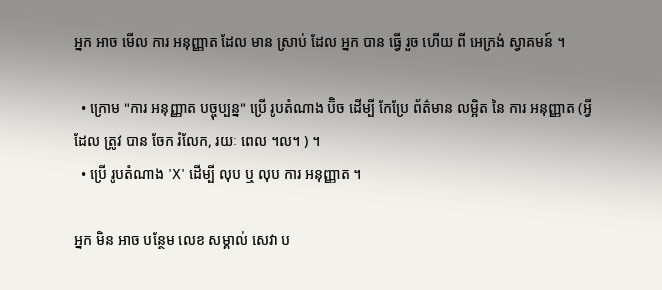អ្នក អាច មើល ការ អនុញ្ញាត ដែល មាន ស្រាប់ ដែល អ្នក បាន ធ្វើ រួច ហើយ ពី អេក្រង់ ស្វាគមន៍ ។

  • ក្រោម "ការ អនុញ្ញាត បច្ចុប្បន្ន" ប្រើ រូបតំណាង ប៊ិច ដើម្បី កែប្រែ ព័ត៌មាន លម្អិត នៃ ការ អនុញ្ញាត (អ្វី ដែល ត្រូវ បាន ចែក រំលែក, រយៈ ពេល ។ល។ ) ។
  • ប្រើ រូបតំណាង 'X' ដើម្បី លុប ឬ លុប ការ អនុញ្ញាត ។

អ្នក មិន អាច បន្ថែម លេខ សម្គាល់ សេវា ប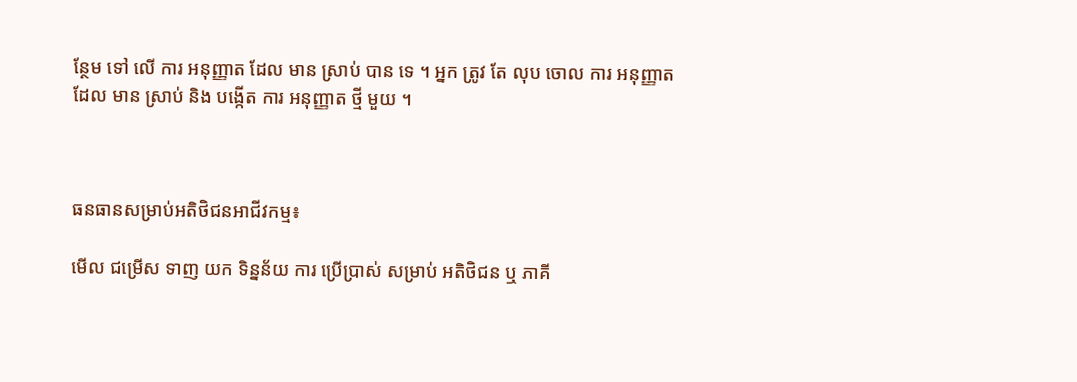ន្ថែម ទៅ លើ ការ អនុញ្ញាត ដែល មាន ស្រាប់ បាន ទេ ។ អ្នក ត្រូវ តែ លុប ចោល ការ អនុញ្ញាត ដែល មាន ស្រាប់ និង បង្កើត ការ អនុញ្ញាត ថ្មី មួយ ។



ធនធានសម្រាប់អតិថិជនអាជីវកម្ម៖

មើល ជម្រើស ទាញ យក ទិន្នន័យ ការ ប្រើប្រាស់ សម្រាប់ អតិថិជន ឬ ភាគី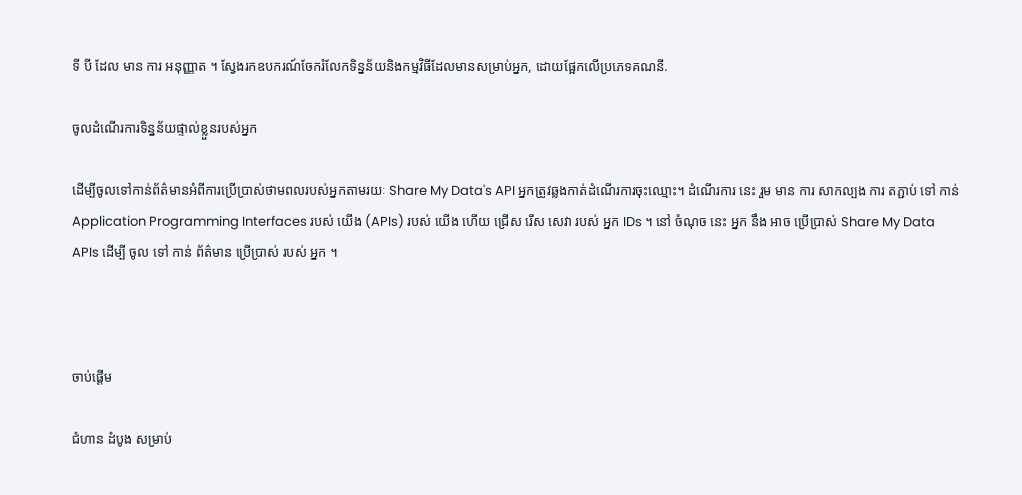ទី បី ដែល មាន ការ អនុញ្ញាត ។ ស្វែងរកឧបករណ៍ចែករំលែកទិន្នន័យនិងកម្មវិធីដែលមានសម្រាប់អ្នក, ដោយផ្អែកលើប្រភេទគណនី.

ចូលដំណើរការទិន្នន័យផ្ទាល់ខ្លួនរបស់អ្នក

ដើម្បីចូលទៅកាន់ព័ត៌មានអំពីការប្រើប្រាស់ថាមពលរបស់អ្នកតាមរយៈ Share My Data's API អ្នកត្រូវឆ្លងកាត់ដំណើរការចុះឈ្មោះ។ ដំណើរការ នេះ រួម មាន ការ សាកល្បង ការ តភ្ជាប់ ទៅ កាន់ Application Programming Interfaces របស់ យើង (APIs) របស់ យើង ហើយ ជ្រើស រើស សេវា របស់ អ្នក IDs ។ នៅ ចំណុច នេះ អ្នក នឹង អាច ប្រើប្រាស់ Share My Data APIs ដើម្បី ចូល ទៅ កាន់ ព័ត៌មាន ប្រើប្រាស់ របស់ អ្នក ។



ចាប់ផ្ដើម

ជំហាន ដំបូង សម្រាប់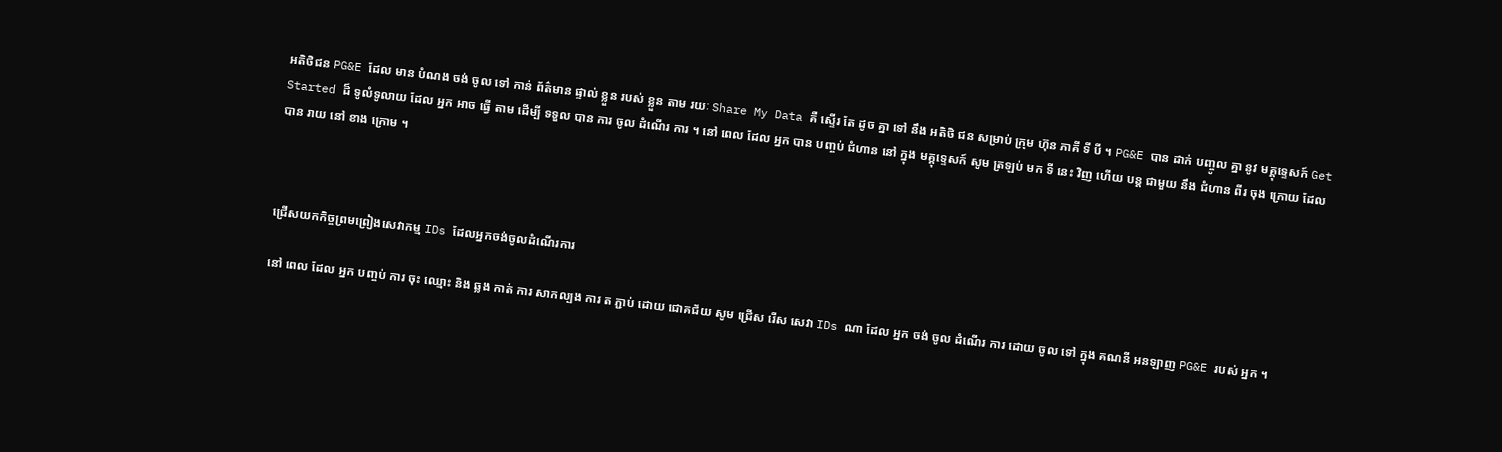អតិថិជន PG&E ដែល មាន បំណង ចង់ ចូល ទៅ កាន់ ព័ត៌មាន ផ្ទាល់ ខ្លួន របស់ ខ្លួន តាម រយៈ Share My Data គឺ ស្ទើរ តែ ដូច គ្នា ទៅ នឹង អតិថិ ជន សម្រាប់ ក្រុម ហ៊ុន ភាគី ទី បី ។ PG&E បាន ដាក់ បញ្ចូល គ្នា នូវ មគ្គុទ្ទេសក៍ Get Started ដ៏ ទូលំទូលាយ ដែល អ្នក អាច ធ្វើ តាម ដើម្បី ទទួល បាន ការ ចូល ដំណើរ ការ ។ នៅ ពេល ដែល អ្នក បាន បញ្ចប់ ជំហាន នៅ ក្នុង មគ្គុទ្ទេសក៍ សូម ត្រឡប់ មក ទី នេះ វិញ ហើយ បន្ត ជាមួយ នឹង ជំហាន ពីរ ចុង ក្រោយ ដែល បាន រាយ នៅ ខាង ក្រោម ។



ជ្រើសយកកិច្ចព្រមព្រៀងសេវាកម្ម IDs ដែលអ្នកចង់ចូលដំណើរការ

នៅ ពេល ដែល អ្នក បញ្ចប់ ការ ចុះ ឈ្មោះ និង ឆ្លង កាត់ ការ សាកល្បង ការ ត ភ្ជាប់ ដោយ ជោគជ័យ សូម ជ្រើស រើស សេវា IDs ណា ដែល អ្នក ចង់ ចូល ដំណើរ ការ ដោយ ចូល ទៅ ក្នុង គណនី អនឡាញ PG&E របស់ អ្នក ។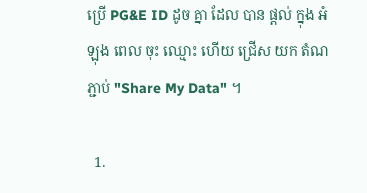ប្រើ PG&E ID ដូច គ្នា ដែល បាន ផ្ដល់ ក្នុង អំឡុង ពេល ចុះ ឈ្មោះ ហើយ ជ្រើស យក តំណ ភ្ជាប់ "Share My Data" ។

  1.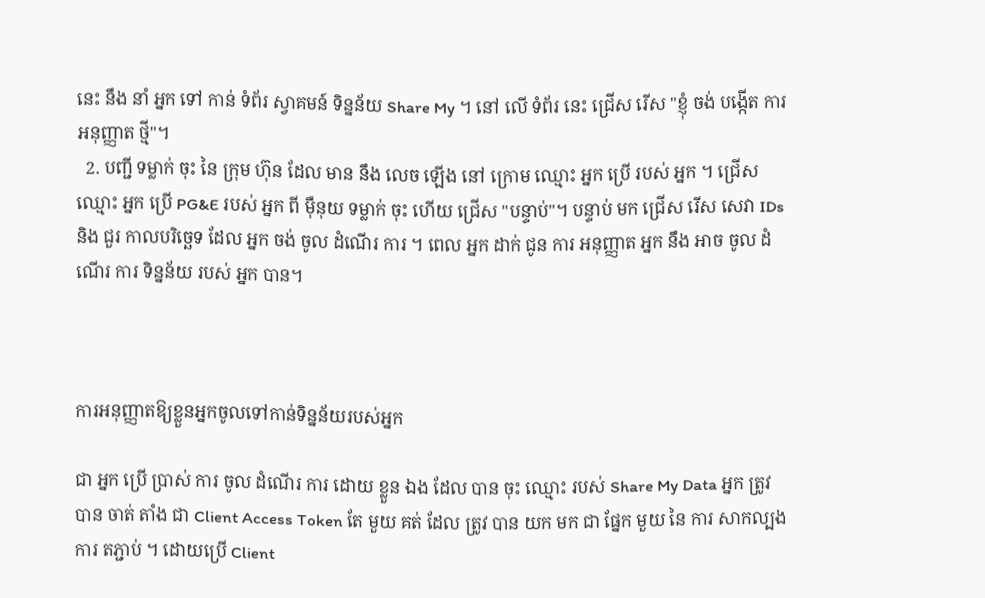នេះ នឹង នាំ អ្នក ទៅ កាន់ ទំព័រ ស្វាគមន៍ ទិន្នន័យ Share My ។ នៅ លើ ទំព័រ នេះ ជ្រើស រើស "ខ្ញុំ ចង់ បង្កើត ការ អនុញ្ញាត ថ្មី"។
  2. បញ្ជី ទម្លាក់ ចុះ នៃ ក្រុម ហ៊ុន ដែល មាន នឹង លេច ឡើង នៅ ក្រោម ឈ្មោះ អ្នក ប្រើ របស់ អ្នក ។ ជ្រើស ឈ្មោះ អ្នក ប្រើ PG&E របស់ អ្នក ពី ម៉ឺនុយ ទម្លាក់ ចុះ ហើយ ជ្រើស "បន្ទាប់"។ បន្ទាប់ មក ជ្រើស រើស សេវា IDs និង ជួរ កាលបរិច្ឆេទ ដែល អ្នក ចង់ ចូល ដំណើរ ការ ។ ពេល អ្នក ដាក់ ជូន ការ អនុញ្ញាត អ្នក នឹង អាច ចូល ដំណើរ ការ ទិន្នន័យ របស់ អ្នក បាន។



ការអនុញ្ញាតឱ្យខ្លួនអ្នកចូលទៅកាន់ទិន្នន័យរបស់អ្នក

ជា អ្នក ប្រើ ប្រាស់ ការ ចូល ដំណើរ ការ ដោយ ខ្លួន ឯង ដែល បាន ចុះ ឈ្មោះ របស់ Share My Data អ្នក ត្រូវ បាន ចាត់ តាំង ជា Client Access Token តែ មួយ គត់ ដែល ត្រូវ បាន យក មក ជា ផ្នែក មួយ នៃ ការ សាកល្បង ការ តភ្ជាប់ ។ ដោយប្រើ Client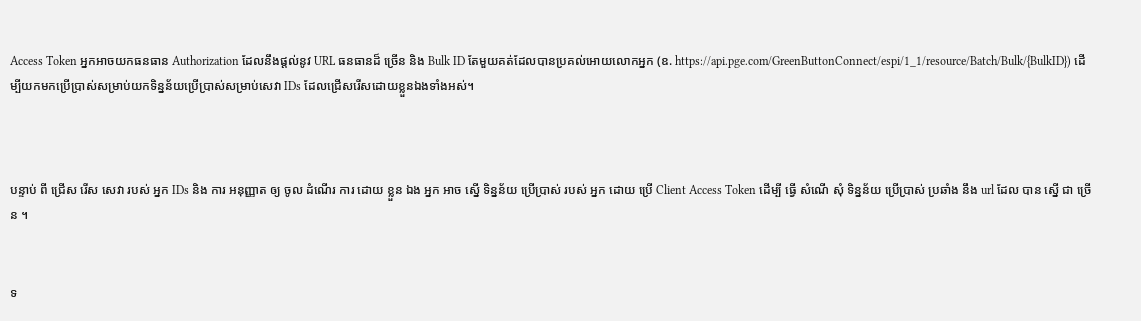Access Token អ្នកអាចយកធនធាន Authorization ដែលនឹងផ្តល់នូវ URL ធនធានដ៏ ច្រើន និង Bulk ID តែមួយគត់ដែលបានប្រគល់អោយលោកអ្នក (ឧ. https://api.pge.com/GreenButtonConnect/espi/1_1/resource/Batch/Bulk/{BulkID}) ដើម្បីយកមកប្រើប្រាស់សម្រាប់យកទិន្នន័យប្រើប្រាស់សម្រាប់សេវា IDs ដែលជ្រើសរើសដោយខ្លួនឯងទាំងអស់។



បន្ទាប់ ពី ជ្រើស រើស សេវា របស់ អ្នក IDs និង ការ អនុញ្ញាត ឲ្យ ចូល ដំណើរ ការ ដោយ ខ្លួន ឯង អ្នក អាច ស្នើ ទិន្នន័យ ប្រើប្រាស់ របស់ អ្នក ដោយ ប្រើ Client Access Token ដើម្បី ធ្វើ សំណើ សុំ ទិន្នន័យ ប្រើប្រាស់ ប្រឆាំង នឹង url ដែល បាន ស្នើ ជា ច្រើន ។


ទ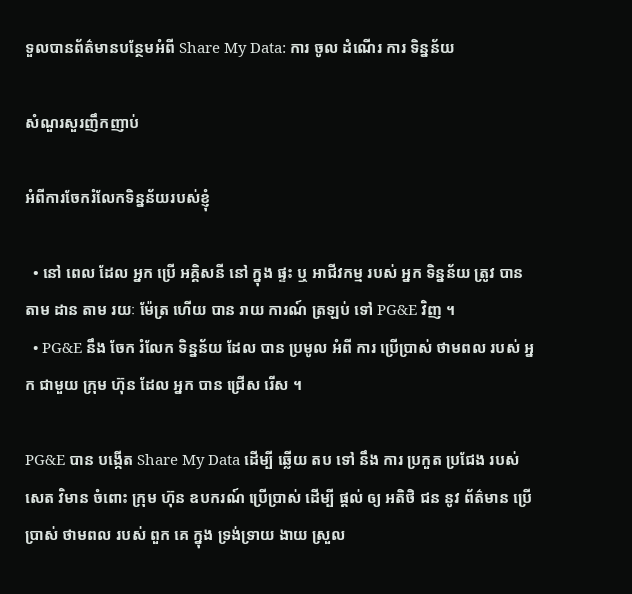ទួលបានព័ត៌មានបន្ថែមអំពី Share My Data: ការ ចូល ដំណើរ ការ ទិន្នន័យ

សំណួរសួរញឹកញាប់

អំពីការចែករំលែកទិន្នន័យរបស់ខ្ញុំ

  • នៅ ពេល ដែល អ្នក ប្រើ អគ្គិសនី នៅ ក្នុង ផ្ទះ ឬ អាជីវកម្ម របស់ អ្នក ទិន្នន័យ ត្រូវ បាន តាម ដាន តាម រយៈ ម៉ែត្រ ហើយ បាន រាយ ការណ៍ ត្រឡប់ ទៅ PG&E វិញ ។
  • PG&E នឹង ចែក រំលែក ទិន្នន័យ ដែល បាន ប្រមូល អំពី ការ ប្រើប្រាស់ ថាមពល របស់ អ្នក ជាមួយ ក្រុម ហ៊ុន ដែល អ្នក បាន ជ្រើស រើស ។

PG&E បាន បង្កើត Share My Data ដើម្បី ឆ្លើយ តប ទៅ នឹង ការ ប្រកួត ប្រជែង របស់ សេត វិមាន ចំពោះ ក្រុម ហ៊ុន ឧបករណ៍ ប្រើប្រាស់ ដើម្បី ផ្តល់ ឲ្យ អតិថិ ជន នូវ ព័ត៌មាន ប្រើប្រាស់ ថាមពល របស់ ពួក គេ ក្នុង ទ្រង់ទ្រាយ ងាយ ស្រួល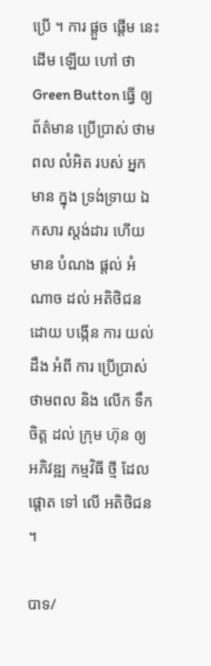ប្រើ ។ ការ ផ្តួច ផ្តើម នេះ ដើម ឡើយ ហៅ ថា Green Button ធ្វើ ឲ្យ ព័ត៌មាន ប្រើប្រាស់ ថាមពល លំអិត របស់ អ្នក មាន ក្នុង ទ្រង់ទ្រាយ ឯកសារ ស្តង់ដារ ហើយ មាន បំណង ផ្តល់ អំណាច ដល់ អតិថិជន ដោយ បង្កើន ការ យល់ ដឹង អំពី ការ ប្រើប្រាស់ ថាមពល និង លើក ទឹក ចិត្ត ដល់ ក្រុម ហ៊ុន ឲ្យ អភិវឌ្ឍ កម្មវិធី ថ្មី ដែល ផ្តោត ទៅ លើ អតិថិជន ។

បាទ/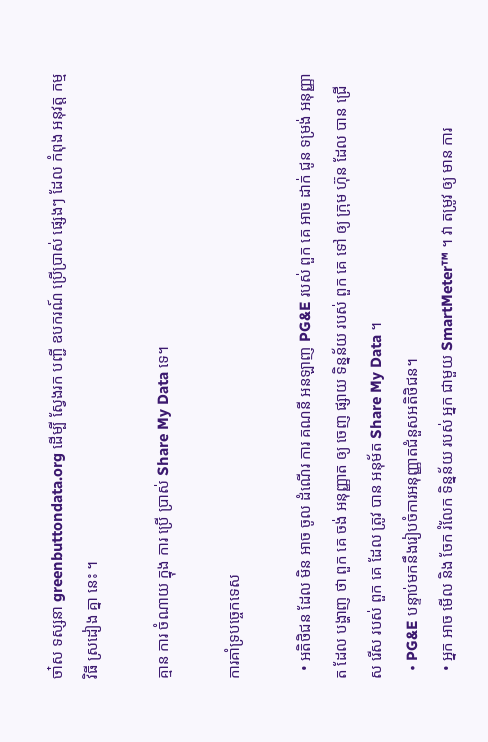ចា៎ស ទស្សនា greenbuttondata.org ដើម្បី ស្វែងរក បញ្ជី ឧបករណ៍ ប្រើប្រាស់ ផ្សេងៗ ដែល កំពុង អនុវត្ត កម្មវិធី ស្រដៀង គ្នា នេះ ។

គ្មាន ការ ចំណាយ ក្នុង ការ ប្រើ ប្រាស់ Share My Data ទេ។

ការគាំទ្របច្ចេកទេស

  • អតិថិជន ដែល មិន អាច ចូល ដំណើរ ការ គណនី អនឡាញ PG&E របស់ ពួក គេ អាច ដាក់ ជូន ទម្រង់ អនុញ្ញាត ដែល បង្ហាញ ថា ពួក គេ ចង់ អនុញ្ញាត ឲ្យ ចេញ ផ្សាយ ទិន្នន័យ របស់ ពួក គេ ទៅ ឲ្យ ក្រុម ហ៊ុន ដែល បាន ជ្រើស រើស របស់ ពួក គេ ដែល ត្រូវ បាន អនុម័ត Share My Data ។
  • PG&E បន្ទាប់មកនឹងរៀបចំការអនុញ្ញាតជំនួសអតិថិជន។
  • អ្នក អាច មើល និង ចែក រំលែក ទិន្នន័យ របស់ អ្នក ជាមួយ SmartMeter™ ។ វា តម្រូវ ឲ្យ មាន ការ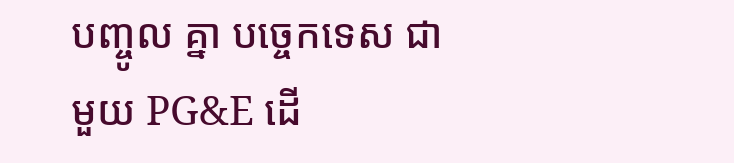បញ្ចូល គ្នា បច្ចេកទេស ជាមួយ PG&E ដើ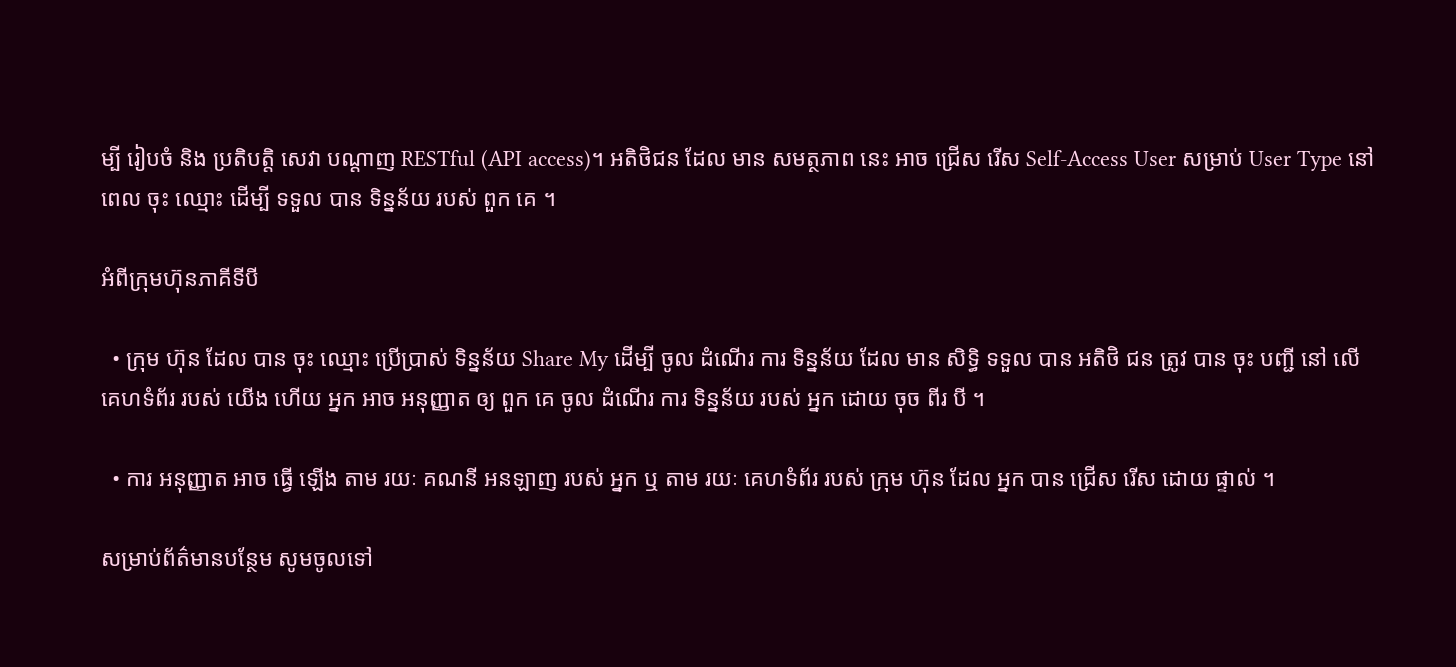ម្បី រៀបចំ និង ប្រតិបត្តិ សេវា បណ្ដាញ RESTful (API access)។ អតិថិជន ដែល មាន សមត្ថភាព នេះ អាច ជ្រើស រើស Self-Access User សម្រាប់ User Type នៅ ពេល ចុះ ឈ្មោះ ដើម្បី ទទួល បាន ទិន្នន័យ របស់ ពួក គេ ។

អំពីក្រុមហ៊ុនភាគីទីបី

  • ក្រុម ហ៊ុន ដែល បាន ចុះ ឈ្មោះ ប្រើប្រាស់ ទិន្នន័យ Share My ដើម្បី ចូល ដំណើរ ការ ទិន្នន័យ ដែល មាន សិទ្ធិ ទទួល បាន អតិថិ ជន ត្រូវ បាន ចុះ បញ្ជី នៅ លើ គេហទំព័រ របស់ យើង ហើយ អ្នក អាច អនុញ្ញាត ឲ្យ ពួក គេ ចូល ដំណើរ ការ ទិន្នន័យ របស់ អ្នក ដោយ ចុច ពីរ បី ។

  • ការ អនុញ្ញាត អាច ធ្វើ ឡើង តាម រយៈ គណនី អនឡាញ របស់ អ្នក ឬ តាម រយៈ គេហទំព័រ របស់ ក្រុម ហ៊ុន ដែល អ្នក បាន ជ្រើស រើស ដោយ ផ្ទាល់ ។

សម្រាប់ព័ត៌មានបន្ថែម សូមចូលទៅ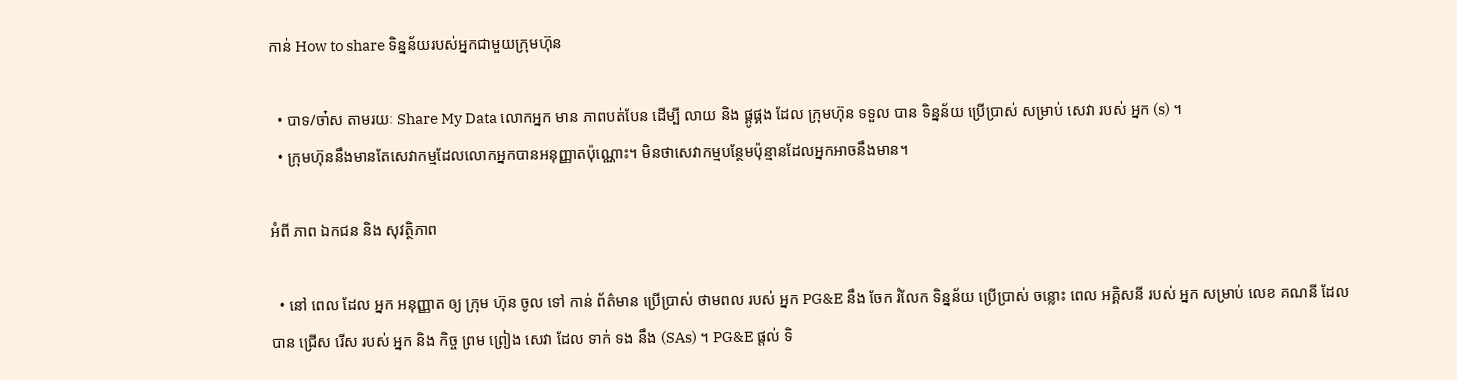កាន់ How to share ទិន្នន័យរបស់អ្នកជាមួយក្រុមហ៊ុន

  • បាទ/ចា៎ស តាមរយៈ Share My Data លោកអ្នក មាន ភាពបត់បែន ដើម្បី លាយ និង ផ្គូផ្គង ដែល ក្រុមហ៊ុន ទទួល បាន ទិន្នន័យ ប្រើប្រាស់ សម្រាប់ សេវា របស់ អ្នក (s) ។
  • ក្រុមហ៊ុននឹងមានតែសេវាកម្មដែលលោកអ្នកបានអនុញ្ញាតប៉ុណ្ណោះ។ មិនថាសេវាកម្មបន្ថែមប៉ុន្មានដែលអ្នកអាចនឹងមាន។

អំពី ភាព ឯកជន និង សុវត្ថិភាព

  • នៅ ពេល ដែល អ្នក អនុញ្ញាត ឲ្យ ក្រុម ហ៊ុន ចូល ទៅ កាន់ ព័ត៌មាន ប្រើប្រាស់ ថាមពល របស់ អ្នក PG&E នឹង ចែក រំលែក ទិន្នន័យ ប្រើប្រាស់ ចន្លោះ ពេល អគ្គិសនី របស់ អ្នក សម្រាប់ លេខ គណនី ដែល បាន ជ្រើស រើស របស់ អ្នក និង កិច្ច ព្រម ព្រៀង សេវា ដែល ទាក់ ទង នឹង (SAs) ។ PG&E ផ្តល់ ទិ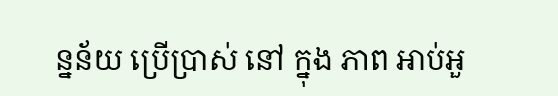ន្នន័យ ប្រើប្រាស់ នៅ ក្នុង ភាព អាប់អួ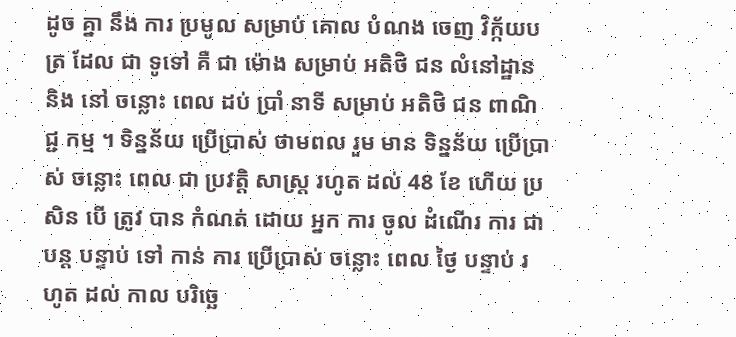ដូច គ្នា នឹង ការ ប្រមូល សម្រាប់ គោល បំណង ចេញ វិក្ក័យបត្រ ដែល ជា ទូទៅ គឺ ជា ម៉ោង សម្រាប់ អតិថិ ជន លំនៅដ្ឋាន និង នៅ ចន្លោះ ពេល ដប់ ប្រាំ នាទី សម្រាប់ អតិថិ ជន ពាណិជ្ជ កម្ម ។ ទិន្នន័យ ប្រើប្រាស់ ថាមពល រួម មាន ទិន្នន័យ ប្រើប្រាស់ ចន្លោះ ពេល ជា ប្រវត្តិ សាស្ត្រ រហូត ដល់ 48 ខែ ហើយ ប្រសិន បើ ត្រូវ បាន កំណត់ ដោយ អ្នក ការ ចូល ដំណើរ ការ ជា បន្ត បន្ទាប់ ទៅ កាន់ ការ ប្រើប្រាស់ ចន្លោះ ពេល ថ្ងៃ បន្ទាប់ រហូត ដល់ កាល បរិច្ឆេ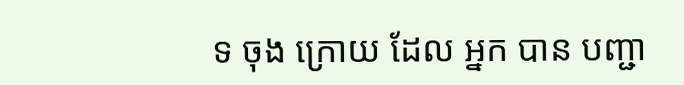ទ ចុង ក្រោយ ដែល អ្នក បាន បញ្ជា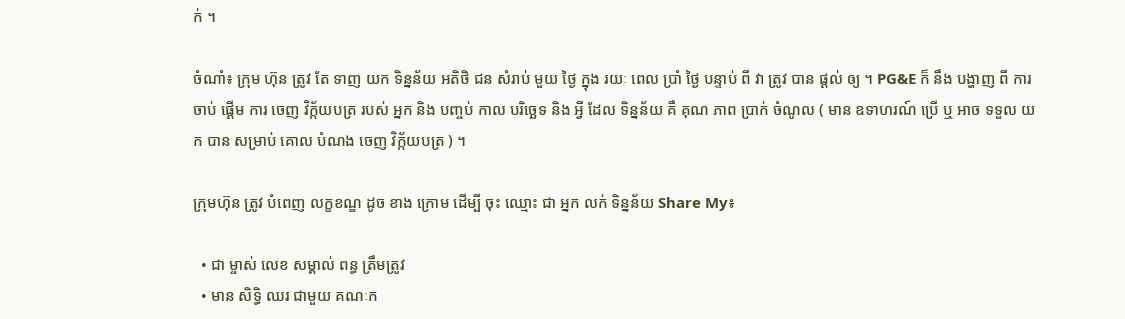ក់ ។

ចំណាំ៖ ក្រុម ហ៊ុន ត្រូវ តែ ទាញ យក ទិន្នន័យ អតិថិ ជន សំរាប់ មួយ ថ្ងៃ ក្នុង រយៈ ពេល ប្រាំ ថ្ងៃ បន្ទាប់ ពី វា ត្រូវ បាន ផ្តល់ ឲ្យ ។ PG&E ក៏ នឹង បង្ហាញ ពី ការ ចាប់ ផ្តើម ការ ចេញ វិក្ក័យបត្រ របស់ អ្នក និង បញ្ចប់ កាល បរិច្ឆេទ និង អ្វី ដែល ទិន្នន័យ គឺ គុណ ភាព ប្រាក់ ចំណូល ( មាន ឧទាហរណ៍ ប្រើ ឬ អាច ទទួល យក បាន សម្រាប់ គោល បំណង ចេញ វិក្ក័យបត្រ ) ។

ក្រុមហ៊ុន ត្រូវ បំពេញ លក្ខខណ្ឌ ដូច ខាង ក្រោម ដើម្បី ចុះ ឈ្មោះ ជា អ្នក លក់ ទិន្នន័យ Share My៖

  • ជា ម្ចាស់ លេខ សម្គាល់ ពន្ធ ត្រឹមត្រូវ
  • មាន សិទ្ធិ ឈរ ជាមួយ គណៈក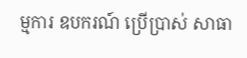ម្មការ ឧបករណ៍ ប្រើប្រាស់ សាធា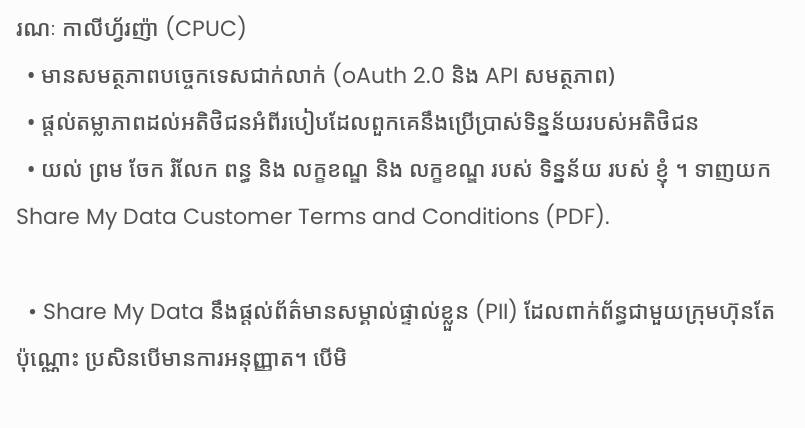រណៈ កាលីហ្វ័រញ៉ា (CPUC)
  • មានសមត្ថភាពបច្ចេកទេសជាក់លាក់ (oAuth 2.0 និង API សមត្ថភាព)
  • ផ្តល់តម្លាភាពដល់អតិថិជនអំពីរបៀបដែលពួកគេនឹងប្រើប្រាស់ទិន្នន័យរបស់អតិថិជន
  • យល់ ព្រម ចែក រំលែក ពន្ធ និង លក្ខខណ្ឌ និង លក្ខខណ្ឌ របស់ ទិន្នន័យ របស់ ខ្ញុំ ។ ទាញយក Share My Data Customer Terms and Conditions (PDF).

  • Share My Data នឹងផ្តល់ព័ត៌មានសម្គាល់ផ្ទាល់ខ្លួន (PII) ដែលពាក់ព័ន្ធជាមួយក្រុមហ៊ុនតែប៉ុណ្ណោះ ប្រសិនបើមានការអនុញ្ញាត។ បើមិ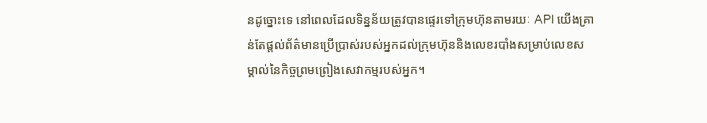នដូច្នោះទេ នៅពេលដែលទិន្នន័យត្រូវបានផ្ទេរទៅក្រុមហ៊ុនតាមរយៈ API យើងគ្រាន់តែផ្តល់ព័ត៌មានប្រើប្រាស់របស់អ្នកដល់ក្រុមហ៊ុននិងលេខរបាំងសម្រាប់លេខសម្គាល់នៃកិច្ចព្រមព្រៀងសេវាកម្មរបស់អ្នក។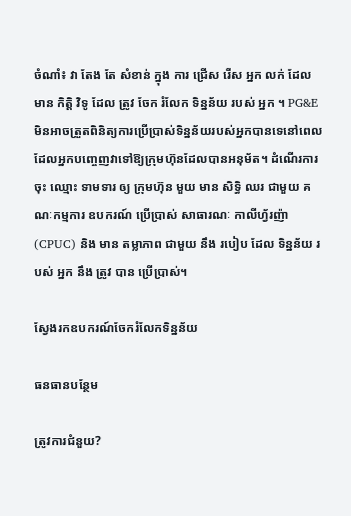ចំណាំ៖ វា តែង តែ សំខាន់ ក្នុង ការ ជ្រើស រើស អ្នក លក់ ដែល មាន កិត្តិ វិទូ ដែល ត្រូវ ចែក រំលែក ទិន្នន័យ របស់ អ្នក ។ PG&E មិនអាចត្រួតពិនិត្យការប្រើប្រាស់ទិន្នន័យរបស់អ្នកបានទេនៅពេលដែលអ្នកបញ្ចេញវាទៅឱ្យក្រុមហ៊ុនដែលបានអនុម័ត។ ដំណើរការ ចុះ ឈ្មោះ ទាមទារ ឲ្យ ក្រុមហ៊ុន មួយ មាន សិទ្ធិ ឈរ ជាមួយ គណៈកម្មការ ឧបករណ៍ ប្រើប្រាស់ សាធារណៈ កាលីហ្វ័រញ៉ា (CPUC) និង មាន តម្លាភាព ជាមួយ នឹង របៀប ដែល ទិន្នន័យ របស់ អ្នក នឹង ត្រូវ បាន ប្រើប្រាស់។

ស្វែងរកឧបករណ៍ចែករំលែកទិន្នន័យ

ធនធានបន្ថែម

ត្រូវការជំនួយ?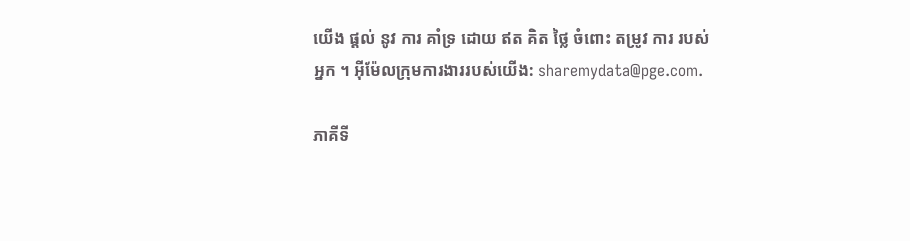យើង ផ្តល់ នូវ ការ គាំទ្រ ដោយ ឥត គិត ថ្លៃ ចំពោះ តម្រូវ ការ របស់ អ្នក ។ អ៊ីម៉ែលក្រុមការងាររបស់យើង: sharemydata@pge.com.

ភាគីទី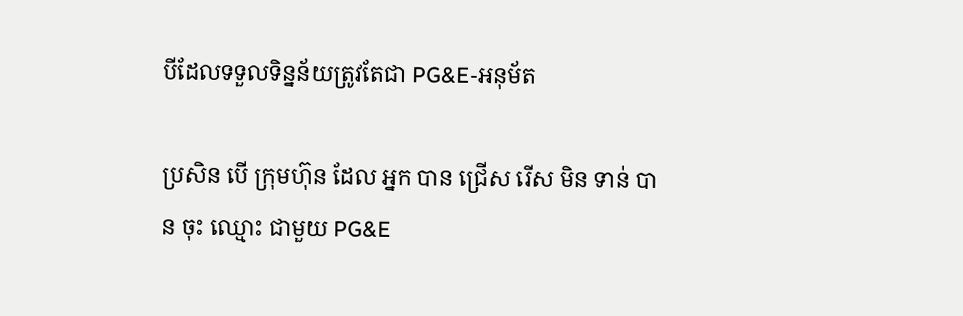បីដែលទទួលទិន្នន័យត្រូវតែជា PG&E-អនុម័ត

ប្រសិន បើ ក្រុមហ៊ុន ដែល អ្នក បាន ជ្រើស រើស មិន ទាន់ បាន ចុះ ឈ្មោះ ជាមួយ PG&E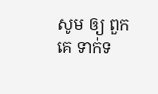សូម ឲ្យ ពួក គេ ទាក់ទ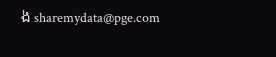ង sharemydata@pge.com